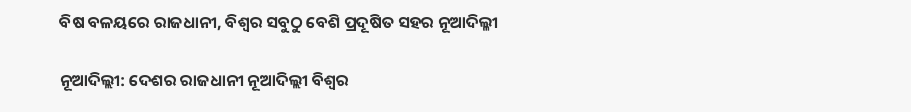ବିଷ ବଳୟରେ ରାଜଧାନୀ, ବିଶ୍ୱର ସବୁଠୁ ବେଶି ପ୍ରଦୂଷିତ ସହର ନୂଆଦିଲ୍ଳୀ

ନୂଆଦିଲ୍ଲୀ: ଦେଶର ରାଜଧାନୀ ନୂଆଦିଲ୍ଲୀ ବିଶ୍ୱର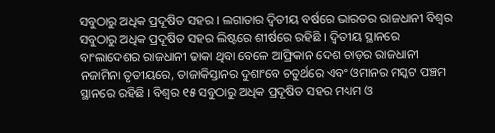ସବୁଠାରୁ ଅଧିକ ପ୍ରଦୂଷିତ ସହର । ଲଗାତାର ଦ୍ୱିତୀୟ ବର୍ଷରେ ଭାରତର ରାଜଧାନୀ ବିଶ୍ୱର ସବୁଠାରୁ ଅଧିକ ପ୍ରଦୂଷିତ ସହର ଲିଷ୍ଟରେ ଶୀର୍ଷରେ ରହିଛି । ଦ୍ୱିତୀୟ ସ୍ଥାନରେ ବାଂଲାଦେଶର ରାଜଧାନୀ ଢାକା ଥିବା ବେଳେ ଆଫ୍ରିକାନ ଦେଶ ଚାଡ଼ର ରାଜଧାନୀ ନଜାମିନା ତୃତୀୟରେ, ତାଜାକିସ୍ତାନର ଦୁଶାଂବେ ଚତୁର୍ଥରେ ଏବଂ ଓମାନର ମସ୍କଟ ପଞ୍ଚମ ସ୍ଥାନରେ ରହିଛି । ବିଶ୍ୱର ୧୫ ସବୁଠାରୁ ଅଧିକ ପ୍ରଦୂଷିତ ସହର ମଧ୍ୟମ ଓ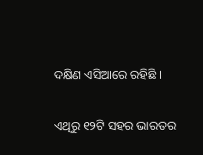ଦକ୍ଷିଣ ଏସିଆରେ ରହିଛି ।

ଏଥିରୁ ୧୨ଟି ସହର ଭାରତର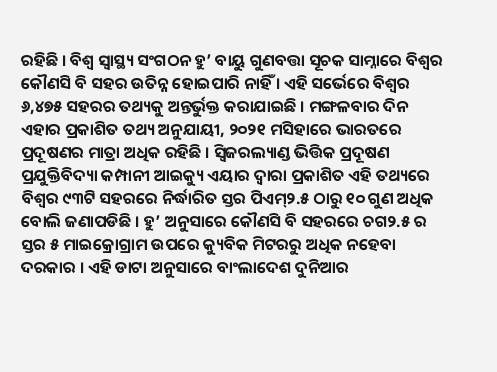ରହିଛି । ବିଶ୍ୱ ସ୍ୱାସ୍ଥ୍ୟ ସଂଗଠନ ହୁ’ ବାୟୁ ଗୁଣବତ୍ତା ସୂଚକ ସାମ୍ନାରେ ବିଶ୍ୱର କୌଣସି ବି ସହର ଉତିନ୍ନ ହୋଇପାରି ନାହିଁ । ଏହି ସର୍ଭେରେ ବିଶ୍ୱର ୬,୪୭୫ ସହରର ତଥ୍ୟକୁ ଅନ୍ତର୍ଭୁକ୍ତ କରାଯାଇଛି । ମଙ୍ଗଳବାର ଦିନ ଏହାର ପ୍ରକାଶିତ ତଥ୍ୟ ଅନୁଯାୟୀ, ୨୦୨୧ ମସିହାରେ ଭାରତରେ ପ୍ରଦୂଷଣର ମାତ୍ରା ଅଧିକ ରହିଛି । ସ୍ୱିଜରଲ୍ୟାଣ୍ଡ ଭିତ୍ତିକ ପ୍ରଦୂଷଣ ପ୍ରଯୁକ୍ତିବିଦ୍ୟା କମ୍ପାନୀ ଆଇକ୍ୟୁ ଏୟାର ଦ୍ୱାରା ପ୍ରକାଶିତ ଏହି ତଥ୍ୟରେ ବିଶ୍ୱର ୯୩ଟି ସହରରେ ନିର୍ଦ୍ଧାରିତ ସ୍ତର ପିଏମ୍‌୨.୫ ଠାରୁ ୧୦ ଗୁଣ ଅଧିକ ବୋଲି ଜଣାପଡିଛି । ହୁ’ ଅନୁସାରେ କୌଣସି ବି ସହରରେ ଚଗ୨.୫ ର ସ୍ତର ୫ ମାଇକ୍ରୋଗ୍ରାମ ଉପରେ କ୍ୟୁବିକ ମିଟରରୁ ଅଧିକ ନହେବା ଦରକାର । ଏହି ଡାଟା ଅନୁସାରେ ବାଂଲାଦେଶ ଦୁନିଆର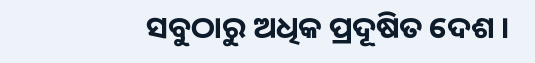ସବୁଠାରୁ ଅଧିକ ପ୍ରଦୂଷିତ ଦେଶ ।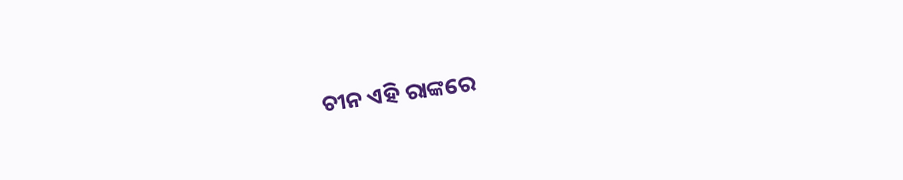ଚୀନ ଏହି ରାଙ୍କରେ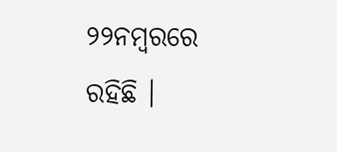୨୨ନମ୍ବରରେ ରହିଛି ।